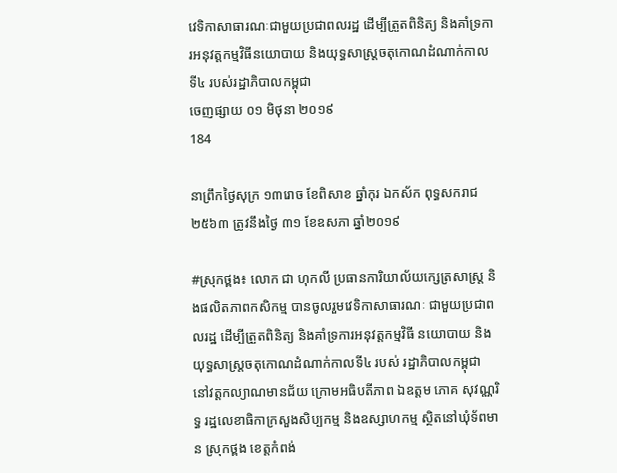វេទិកាសាធារណៈជាមួយប្រជាពលរដ្ឋ ដើម្បីត្រួតពិនិត្យ និងគាំទ្រការអនុវត្តកម្មវិធីនយោបាយ និងយុទ្ធសាស្រ្តចតុកោណដំណាក់កាលទី៤ របស់រដ្ឋាភិបាលកម្ពុជា
ចេញផ្សាយ ០១ មិថុនា ២០១៩
184

នាព្រឹកថ្ងៃសុក្រ ១៣រោច ខែពិសាខ ឆ្នាំកុរ ឯកស័ក ពុទ្ធសករាជ ២៥៦៣ ត្រូវនឹងថ្ងៃ ៣១ ខែឧសភា ឆ្នាំ២០១៩

#ស្រុកថ្ពង៖ លោក ជា ហុកលី ប្រធានការិយាល័យក្សេត្រសាស្រ្ត និងផលិតភាពកសិកម្ម បានចូលរួមវេទិកាសាធារណៈ ជាមួយប្រជាពលរដ្ឋ ដើម្បីត្រួតពិនិត្យ និងគាំទ្រការអនុវត្តកម្មវិធី នយោបាយ និងយុទ្ធសាស្រ្តចតុកោណដំណាក់កាលទី៤ របស់ រដ្ឋាភិបាលកម្ពុជា នៅវត្តកល្យាណមានជ័យ ក្រោមអធិបតីភាព ឯឧត្តម ភោគ សុវណ្ណរិទ្ធ រដ្ឋលេខាធិកាក្រសួងសិប្បកម្ម និងឧស្សាហកម្ម ស្ថិតនៅឃុំទ័ពមាន ស្រុកថ្ពង ខេត្តកំពង់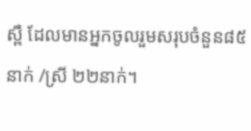ស្ពឺ ដែលមានអ្នកចូលរួមសរុបចំនួន៨៥នាក់ /ស្រី ២២នាក់។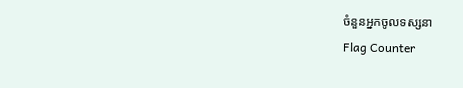ចំនួនអ្នកចូលទស្សនា
Flag Counter